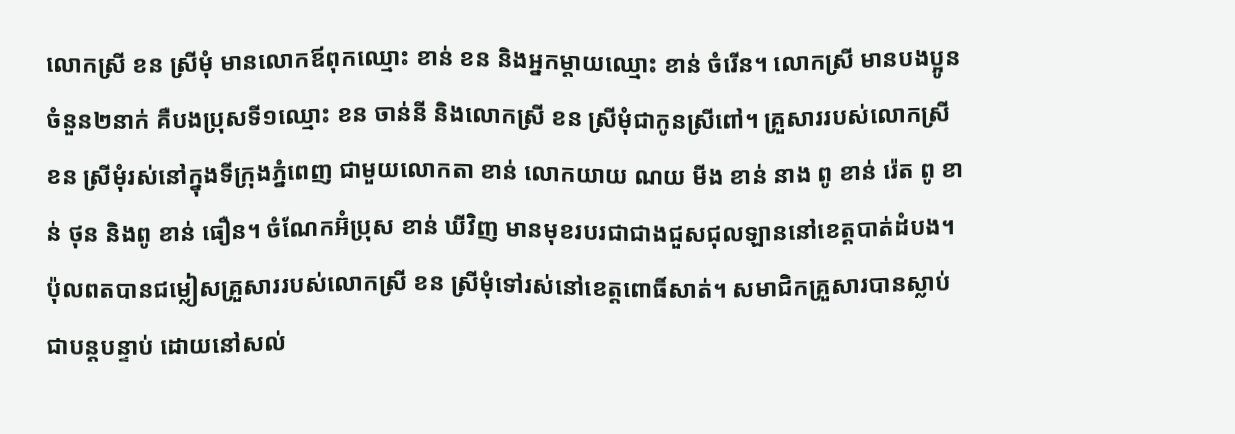លោកស្រី ខន ស្រីមុំ មានលោកឪពុកឈ្មោះ ខាន់ ខន និងអ្នកម្ដាយឈ្មោះ ខាន់ ចំរើន។ លោកស្រី មានបងប្អូនចំនួន២នាក់ គឺបងប្រុសទី១ឈ្មោះ ខន ចាន់នី និងលោកស្រី ខន ស្រីមុំជាកូនស្រីពៅ។ គ្រួសាររបស់លោកស្រី ខន ស្រីមុំរស់នៅក្នុងទីក្រុងភ្នំពេញ ជាមួយលោកតា ខាន់ លោកយាយ ណយ មីង ខាន់ នាង ពូ ខាន់ រ៉េត ពូ ខាន់ ថុន និងពូ ខាន់ ធឿន។ ចំណែកអ៊ំប្រុស ខាន់ ឃីវិញ មានមុខរបរជាជាងជួសជុលឡាននៅខេត្តបាត់ដំបង។ ប៉ុលពតបានជម្លៀសគ្រួសាររបស់លោកស្រី ខន ស្រីមុំទៅរស់នៅខេត្តពោធិ៍សាត់។ សមាជិកគ្រួសារបានស្លាប់ជាបន្តបន្ទាប់ ដោយនៅសល់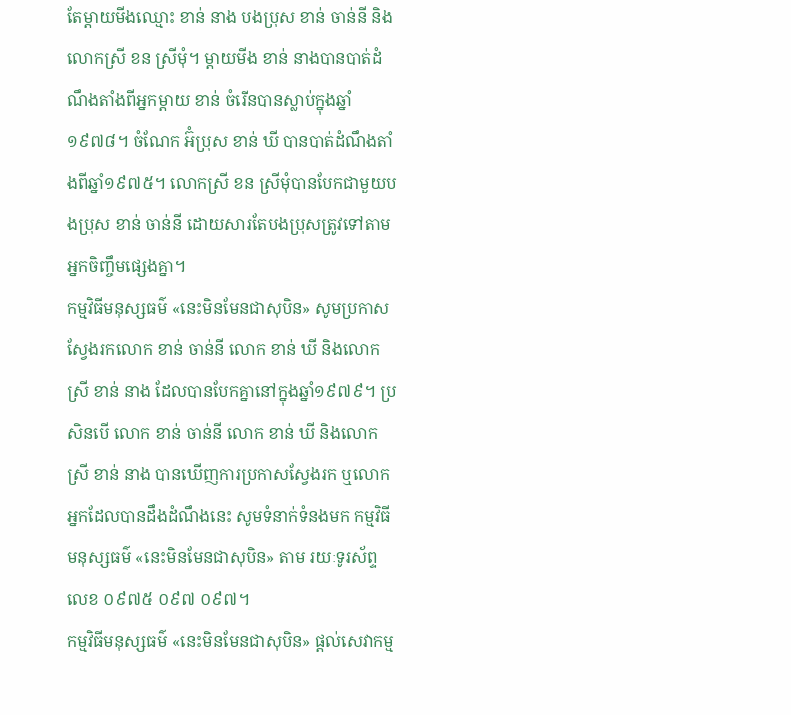តែម្ដាយមីងឈ្មោះ ខាន់ នាង បងប្រុស ខាន់ ចាន់នី និងលោកស្រី ខន ស្រីមុំ។ ម្ដាយមីង ខាន់ នាងបានបាត់ដំណឹងតាំងពីអ្នកម្ដាយ ខាន់ ចំរើនបានស្លាប់ក្នុងឆ្នាំ១៩៧៨។ ចំណែក អ៊ំប្រុស ខាន់ ឃី បានបាត់ដំណឹងតាំងពីឆ្នាំ១៩៧៥។ លោកស្រី ខន ស្រីមុំបានបែកជាមួយបងប្រុស ខាន់ ចាន់នី ដោយសារតែបងប្រុសត្រូវទៅតាមអ្នកចិញ្ចឹមផ្សេងគ្នា។
កម្មវិធីមនុស្សធម៌ «នេះមិនមែនជាសុបិន» សូមប្រកាសស្វែងរកលោក ខាន់ ចាន់នី លោក ខាន់ ឃី និងលោកស្រី ខាន់ នាង ដែលបានបែកគ្នានៅក្នុងឆ្នាំ១៩៧៩។ ប្រសិនបើ លោក ខាន់ ចាន់នី លោក ខាន់ ឃី និងលោកស្រី ខាន់ នាង បានឃើញការប្រកាសស្វែងរក ឬលោកអ្នកដែលបានដឹងដំណឹងនេះ សូមទំនាក់ទំនងមក កម្មវិធីមនុស្សធម៌ «នេះមិនមែនជាសុបិន» តាម រយៈទូរស័ព្ទលេខ ០៩៧៥ ០៩៧ ០៩៧។
កម្មវិធីមនុស្សធម៌ «នេះមិនមែនជាសុបិន» ផ្ដល់សេវាកម្ម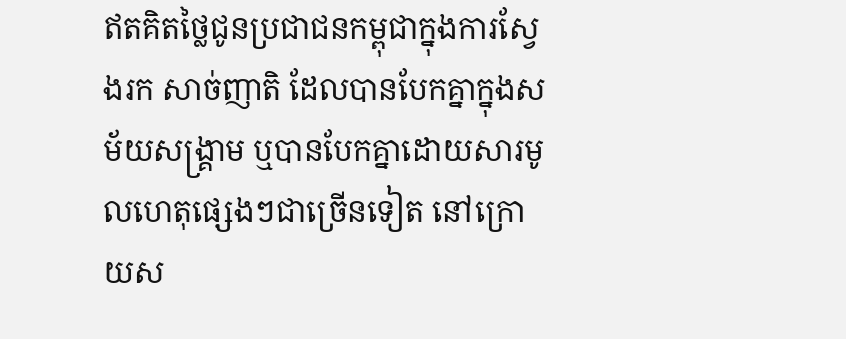ឥតគិតថ្លៃជូនប្រជាជនកម្ពុជាក្នុងការស្វែងរក សាច់ញាតិ ដែលបានបែកគ្នាក្នុងសម័យសង្គ្រាម ឬបានបែកគ្នាដោយសារមូលហេតុផ្សេងៗជាច្រើនទៀត នៅក្រោយស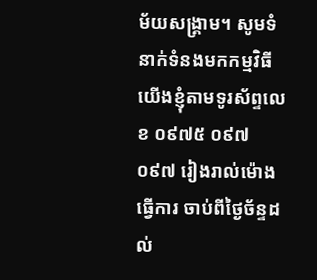ម័យសង្គ្រាម។ សូមទំនាក់ទំនងមកកម្មវិធីយើងខ្ញុំតាមទូរស័ព្ទលេខ ០៩៧៥ ០៩៧ ០៩៧ រៀងរាល់ម៉ោងធ្វើការ ចាប់ពីថ្ងៃច័ន្ទដល់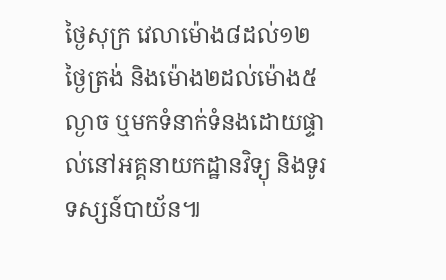ថ្ងៃសុក្រ វេលាម៉ោង៨ដល់១២ថ្ងៃត្រង់ និងម៉ោង២ដល់ម៉ោង៥ល្ងាច ឬមកទំនាក់ទំនងដោយផ្ទាល់នៅអគ្គនាយកដ្ឋានវិទ្យុ និងទូរទស្សន៍បាយ័ន៕